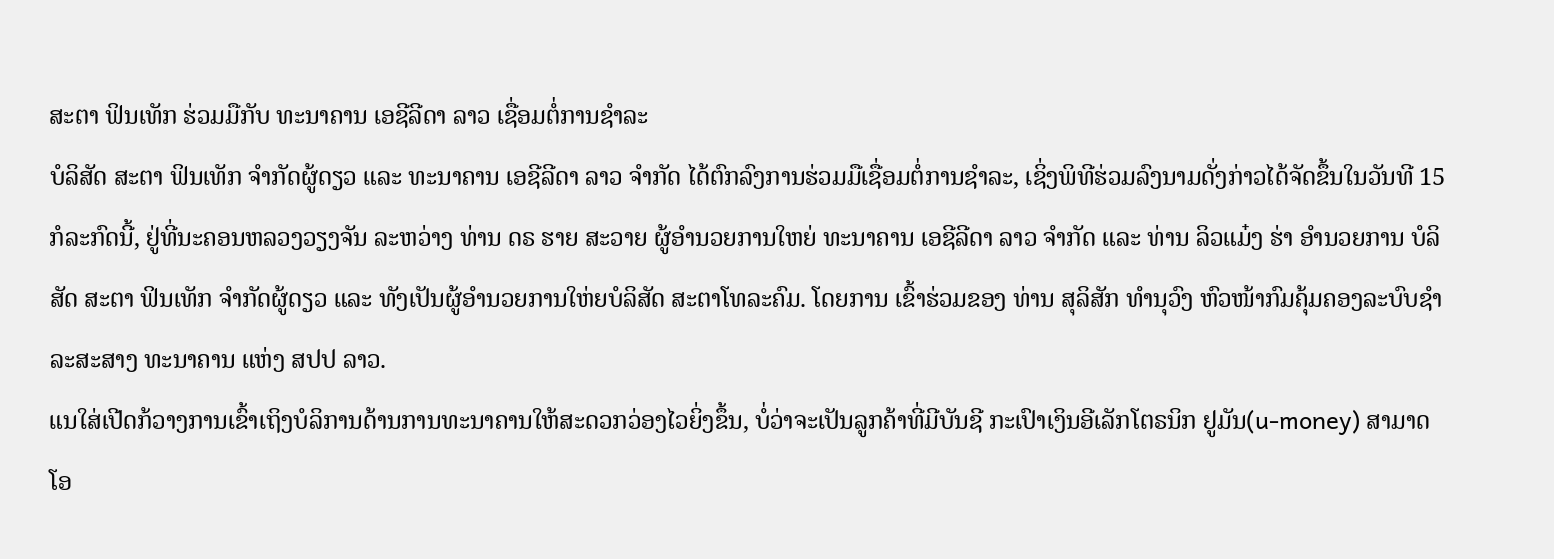ສະຕາ ຟິນເທັກ ຮ່ວມມືກັບ ທະນາຄານ ເອຊີລີດາ ລາວ ເຊື່ອມຕໍ່ການຊໍາລະ
ບໍລິສັດ ສະຕາ ຟິນເທັກ ຈໍາກັດຜູ້ດຽວ ແລະ ທະນາຄານ ເອຊີລີດາ ລາວ ຈໍາກັດ ໄດ້ຕົກລົງການຮ່ວມມືເຊື່ອມຕໍ່ການຊໍາລະ, ເຊິ່ງພິທີຮ່ວມລົງນາມດັ່ງກ່າວໄດ້ຈັດຂຶ້ນໃນວັນທີ 15 ກໍລະກົດນີ້, ຢູ່ທີ່ນະຄອນຫລວງວຽງຈັນ ລະຫວ່າງ ທ່ານ ດຣ ຮາຍ ສະວາຍ ຜູ້ອໍານວຍການໃຫຍ່ ທະນາຄານ ເອຊີລີດາ ລາວ ຈໍາກັດ ແລະ ທ່ານ ລິວແມ໋ງ ຮ່າ ອໍານວຍການ ບໍລິສັດ ສະຕາ ຟິນເທັກ ຈໍາກັດຜູ້ດຽວ ແລະ ທັງເປັນຜູ້ອໍານວຍການໃຫ່ຍບໍລິສັດ ສະຕາໂທລະຄົມ. ໂດຍການ ເຂົ້າຮ່ວມຂອງ ທ່ານ ສຸລິສັກ ທໍານຸວົງ ຫົວໜ້າກົມຄຸ້ມຄອງລະບົບຊໍາລະສະສາງ ທະນາຄານ ແຫ່ງ ສປປ ລາວ.
ແນໃສ່ເປີດກ້ວາງການເຂົ້າເຖິງບໍລິການດ້ານການທະນາຄານໃຫ້ສະດວກວ່ອງໄວຍິ່ງຂຶ້ນ, ບໍ່ວ່າຈະເປັນລູກຄ້າທີ່ມີບັນຊີ ກະເປົາເງິນອີເລັກໂຕຣນິກ ຢູມັນ(u-money) ສາມາດໂອ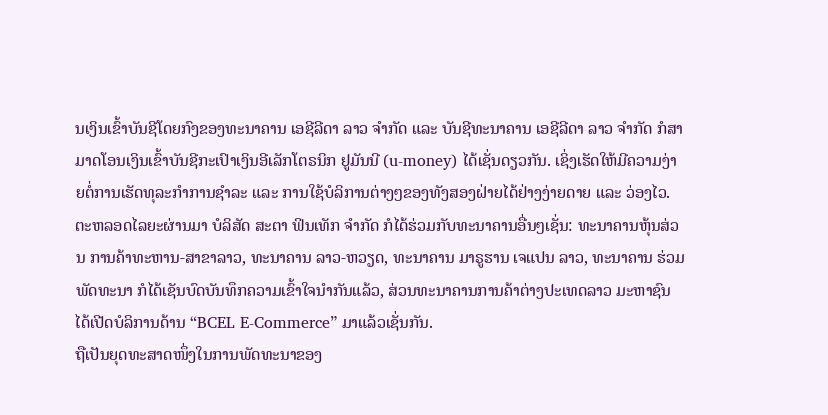ນເງິນເຂົ້າບັນຊີໂດຍກົງຂອງທະນາຄານ ເອຊີລີດາ ລາວ ຈໍາກັດ ແລະ ບັນຊີທະນາຄານ ເອຊີລີດາ ລາວ ຈໍາກັດ ກໍສາມາດໂອນເງິນເຂົ້າບັນຊີກະເປົາເງິນອີເລັກໂຕຣນິກ ຢູມັນນີ (u-money) ໄດ້ເຊັ່ນດຽວກັນ. ເຊິ່ງເຮັດໃຫ້ມີຄວາມງ່າຍຕໍ່ການເຮັດທຸລະກໍາການຊໍາລະ ແລະ ການໃຊ້ບໍລິການຕ່າງໆຂອງທັງສອງຝ່າຍໄດ້ຢ່າງງ່າຍດາຍ ແລະ ວ່ອງໄວ.ຕະຫລອດໄລຍະຜ່ານມາ ບໍລິສັດ ສະຕາ ຟິນເທັກ ຈໍາກັດ ກໍໄດ້ຮ່ວມກັບທະນາຄານອື່ນໆເຊັ່ນ: ທະນາຄານຫຸ້ນສ່ວນ ການຄ້າທະຫານ-ສາຂາລາວ, ທະນາຄານ ລາວ-ຫວຽດ, ທະນາຄານ ມາຣູຮານ ເຈແປນ ລາວ, ທະນາຄານ ຮ່ວມພັດທະນາ ກໍໄດ້ເຊັນບົດບັນທຶກຄວາມເຂົ້າໃຈນຳກັນແລ້ວ, ສ່ວນທະນາຄານການຄ້າຕ່າງປະເທດລາວ ມະຫາຊົນ ໄດ້ເປີດບໍລິການດ້ານ “BCEL E-Commerce” ມາແລ້ວເຊັ່ນກັນ.
ຖືເປັນຍຸດທະສາດໜຶ່ງໃນການພັດທະນາຂອງ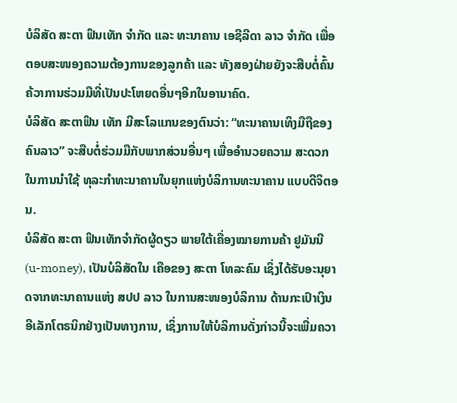ບໍລິສັດ ສະຕາ ຟິນເທັກ ຈໍາກັດ ແລະ ທະນາຄານ ເອຊີລີດາ ລາວ ຈໍາກັດ ເພື່ອຕອບສະໜອງຄວາມຕ້ອງການຂອງລູກຄ້າ ແລະ ທັງສອງຝ່າຍຍັງຈະສືບຕໍ່ຄົ້ນຄ້ວາການຮ່ວມມືທີ່ເປັນປະໂຫຍດອື່ນໆອີກໃນອານາຄົດ.
ບໍລິສັດ ສະຕາຟິນ ເທັກ ມີສະໂລແກນຂອງຕົນວ່າ: “ທະນາຄານເທິງມືຖືຂອງຄົນລາວ” ຈະສືບຕໍ່ຮ່ວມມືກັບພາກສ່ວນອື່ນໆ ເພື່ອອໍານວຍຄວາມ ສະດວກ ໃນການນໍາໃຊ້ ທຸລະກໍາທະນາຄານໃນຍຸກແຫ່ງບໍລິການທະນາຄານ ແບບດີຈິຕອນ.
ບໍລິສັດ ສະຕາ ຟິນເທັກຈໍາກັດຜູ້ດຽວ ພາຍໃຕ້ເຄື່ອງໝາຍການຄ້າ ຢູມັນນີ (u-money), ເປັນບໍລິສັດໃນ ເຄືອຂອງ ສະຕາ ໂທລະຄົມ ເຊິ່ງໄດ້ຮັບອະນຸຍາດຈາກທະນາຄານແຫ່ງ ສປປ ລາວ ໃນການສະໜອງບໍລິການ ດ້ານກະເປົາເງິນອີເລັກໂຕຣນິກຢ່າງເປັນທາງການ, ເຊິ່ງການໃຫ້ບໍລິການດັ່ງກ່າວນີ້ຈະເພີ່ມຄວາ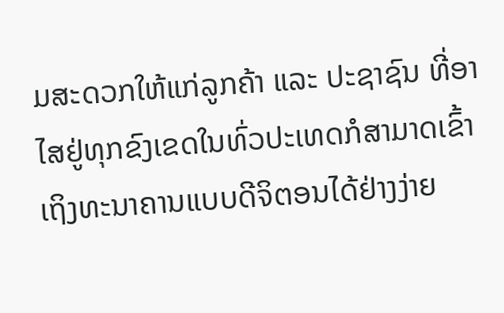ມສະດວກໃຫ້ແກ່ລູກຄ້າ ແລະ ປະຊາຊົນ ທີ່ອາໄສຢູ່ທຸກຂົງເຂດໃນທົ່ວປະເທດກໍສາມາດເຂົ້າເຖິງທະນາຄານແບບດີຈິຕອນໄດ້ຢ່າງງ່າຍ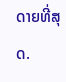ດາຍທີ່ສຸດ.